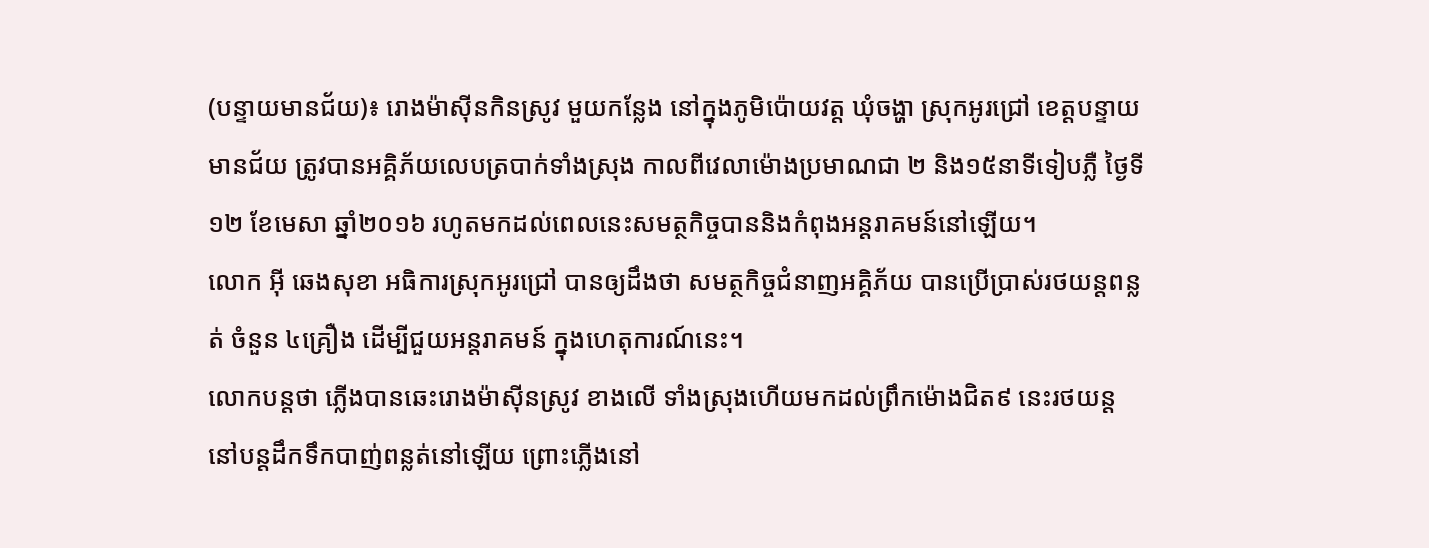(បន្ទាយមានជ័យ)៖ រោងម៉ាស៊ីនកិនស្រូវ មួយកន្លែង នៅក្នុងភូមិប៉ោយវត្ត ឃុំចង្ហា ស្រុកអូរជ្រៅ ខេត្តបន្ទាយមានជ័យ ត្រូវបានអគ្គិភ័យលេបត្របាក់ទាំងស្រុង កាលពីវេលាម៉ោងប្រមាណជា ២ និង១៥នាទីទៀបភ្លឺ ថ្ងៃទី១២ ខែមេសា ឆ្នាំ២០១៦ រហូតមកដល់ពេលនេះសមត្ថកិច្ចបាននិងកំពុងអន្តរាគមន៍នៅឡើយ។
លោក អុី ឆេងសុខា អធិការស្រុកអូរជ្រៅ បានឲ្យដឹងថា សមត្ថកិច្ចជំនាញអគ្គិភ័យ បានប្រើប្រាស់រថយន្តពន្លត់ ចំនួន ៤គ្រឿង ដើម្បីជួយអន្តរាគមន៍ ក្នុងហេតុការណ៍នេះ។
លោកបន្តថា ភ្លើងបានឆេះរោងម៉ាស៊ីនស្រូវ ខាងលើ ទាំងស្រុងហើយមកដល់ព្រឹកម៉ោងជិត៩ នេះរថយន្តនៅបន្តដឹកទឹកបាញ់ពន្លត់នៅឡើយ ព្រោះភ្លើងនៅ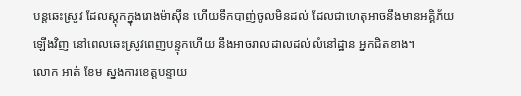បន្តឆេះស្រូវ ដែលស្តុកក្នុងរោងម៉ាស៊ីន ហើយទឹកបាញ់ចូលមិនដល់ ដែលជាហេតុអាចនឹងមានអគ្គិភ័យឡើងវិញ នៅពេលឆេះស្រូវពេញបន្ទុកហើយ នឹងអាចរាលដាលដល់លំនៅដ្ឋាន អ្នកជិតខាង។
លោក អាត់ ខែម ស្នងការខេត្តបន្ទាយ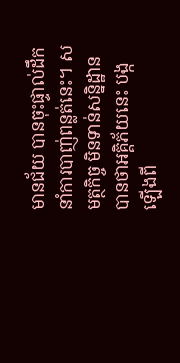មានជ័យ បានចុះផ្ទាល់ដឹកនាំការបាញ់ពន្លត់នេះ។ សមត្ថកិច្ច មិនទាន់សន្និដ្ឋានបានថាអគ្គិភ័យនេះ បង្កឡើងពី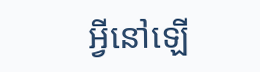អ្វីនៅឡើ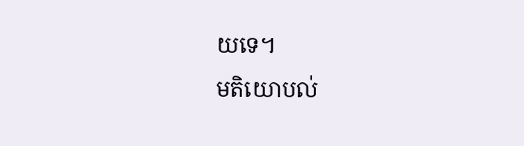យទេ។
មតិយោបល់